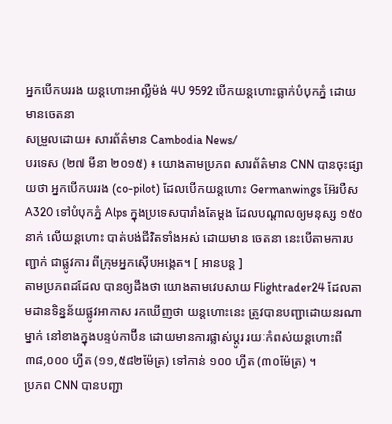អ្នកបើកបររង យន្តហោះអាល្លឺម៉ង់ 4U 9592 បើកយន្តហោះធ្លាក់បំបុកភ្នំ ដោយមានចេតនា
សម្រួលដោយ៖ សារព័ត៌មាន Cambodia News/
បរទេស (២៧ មីនា ២០១៥) ៖ យោងតាមប្រភព សារព័ត៌មាន CNN បានចុះផ្សាយថា អ្នកបើកបររង (co-pilot) ដែលបើកយន្តហោះ Germanwings អ៊ែរបឺស A320 ទៅបំបុកភ្នំ Alps ក្នុងប្រទេសបារាំងតែម្តង ដែលបណ្តាលឲ្យមនុស្ស ១៥០នាក់ លើយន្តហោះ បាត់បង់ជីវិតទាំងអស់ ដោយមាន ចេតនា នេះបើតាមការបញ្ជាក់ ជាផ្លូវការ ពីក្រុមអ្នកស៊ើបអង្កេត។ [ អានបន្ត ]
តាមប្រភពដដែល បានឲ្យដឹងថា យោងតាមវេបសាយ Flightrader24 ដែលតាមដានទិន្នន័យផ្លូវអាកាស រកឃើញថា យន្តហោះនេះ ត្រូវបានបញ្ជាដោយនរណាម្នាក់ នៅខាងក្នុងបន្ទប់កាប៊ីន ដោយមានការផ្លាស់ប្តូរ រយៈកំពស់យន្តហោះពី ៣៨,០០០ ហ្វីត (១១,៥៨២ម៉ែត្រ) ទៅកាន់ ១០០ ហ្វីត (៣០ម៉ែត្រ) ។
ប្រភព CNN បានបញ្ជា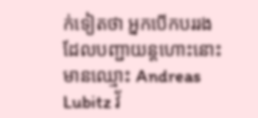ក់ទៀតថា អ្នកបើកបររង ដែលបញ្ជាយន្តហោះនោះ មានឈ្មោះ Andreas Lubitz វ័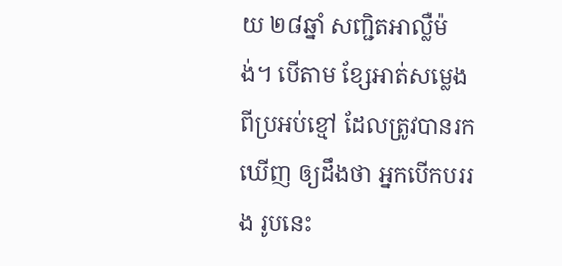យ ២៨ឆ្នាំ សញ្ជិតអាល្លឺម៉ង់។ បើតាម ខ្សែអាត់សម្លេង ពីប្រអប់ខ្មៅ ដែលត្រូវបានរកឃើញ ឲ្យដឹងថា អ្នកបើកបររង រូបនេះ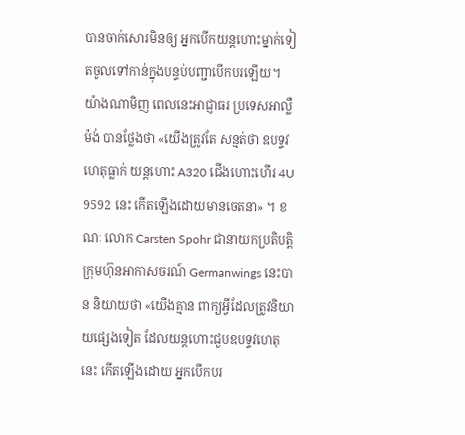បានចាក់សោរមិនឲ្យ អ្នកបើកយន្តហោះម្នាក់ទៀតចូលទៅកាន់ក្នុងបន្ទប់បញ្ជាបើកបរឡើយ។
យ៉ាងណាមិញ ពេលនេះអាជ្ញាធរ ប្រទេសអាល្លឺម៉ង់ បានថ្លែងថា «យើងត្រូវតែ សន្មត់ថា ឧបទ្ទវហេតុធ្លាក់ យន្តហោះ A320 ជើងហោះហើរ 4U 9592 នេះ កើតឡើងដោយមានចេតនា» ។ ខណៈ លោក Carsten Spohr ជានាយកប្រតិបត្តិ ក្រុមហ៊ុនអាកាសចរណ៍ Germanwings នេះបាន និយាយថា «យើងគ្មាន ពាក្យអ្វីដែលត្រូវនិយាយផ្សេងទៀត ដែលយន្តហោះជួបឧបទ្ទវហេតុនេះ កើតឡើងដោយ អ្នកបើកបរ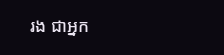រង ជាអ្នក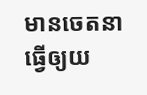មានចេតនា ធ្វើឲ្យយ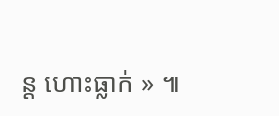ន្ត ហោះធ្លាក់ » ៕